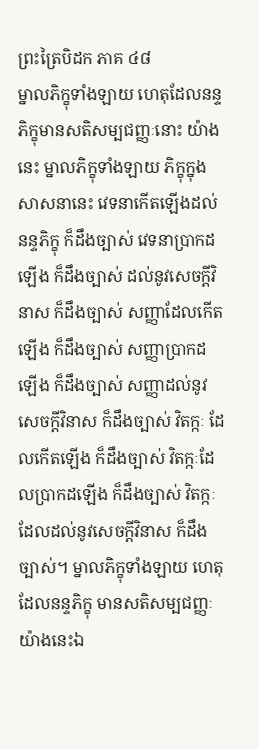ព្រះត្រៃបិដក ភាគ ៤៨
ម្នាលភិក្ខុទាំងឡាយ ហេតុដែលនន្ទភិក្ខុមានសតិសម្បជញ្ញៈនោះ យ៉ាងនេះ ម្នាលភិក្ខុទាំងឡាយ ភិក្ខុក្នុងសាសនានេះ វេទនាកើតឡើងដល់នន្ទភិក្ខុ ក៏ដឹងច្បាស់ វេទនាប្រាកដឡើង ក៏ដឹងច្បាស់ ដល់នូវសេចក្ដីវិនាស ក៏ដឹងច្បាស់ សញ្ញាដែលកើតឡើង ក៏ដឹងច្បាស់ សញ្ញាប្រាកដឡើង ក៏ដឹងច្បាស់ សញ្ញាដល់នូវសេចក្ដីវិនាស ក៏ដឹងច្បាស់ វិតក្កៈ ដែលកើតឡើង ក៏ដឹងច្បាស់ វិតក្កៈដែលប្រាកដឡើង ក៏ដឹងច្បាស់ វិតក្កៈដែលដល់នូវសេចក្ដីវិនាស ក៏ដឹងច្បាស់។ ម្នាលភិក្ខុទាំងឡាយ ហេតុដែលនន្ទភិក្ខុ មានសតិសម្បជញ្ញៈ យ៉ាងនេះឯ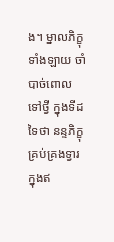ង។ ម្នាលភិក្ខុទាំងឡាយ ចាំបាច់ពោលទៅថ្វី ក្នុងទីដទៃថា នន្ទភិក្ខុគ្រប់គ្រងទ្វារ ក្នុងឥ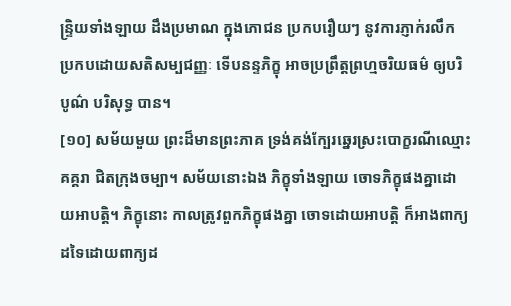ន្ទ្រិយទាំងឡាយ ដឹងប្រមាណ ក្នុងភោជន ប្រកបរឿយៗ នូវការភ្ញាក់រលឹក ប្រកបដោយសតិសម្បជញ្ញៈ ទើបនន្ទភិក្ខុ អាចប្រព្រឹត្តព្រហ្មចរិយធម៌ ឲ្យបរិបូណ៌ បរិសុទ្ធ បាន។
[១០] សម័យមួយ ព្រះដ៏មានព្រះភាគ ទ្រង់គង់ក្បែរឆ្នេរស្រះបោក្ខរណីឈ្មោះគគ្គរា ជិតក្រុងចម្បា។ សម័យនោះឯង ភិក្ខុទាំងឡាយ ចោទភិក្ខុផងគ្នាដោយអាបត្តិ។ ភិក្ខុនោះ កាលត្រូវពួកភិក្ខុផងគ្នា ចោទដោយអាបត្តិ ក៏អាងពាក្យដទៃដោយពាក្យដ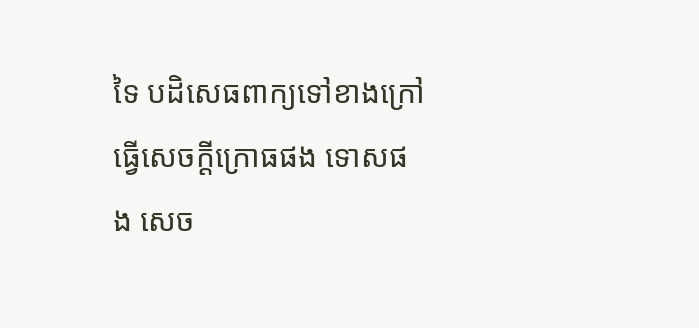ទៃ បដិសេធពាក្យទៅខាងក្រៅ ធ្វើសេចក្ដីក្រោធផង ទោសផង សេច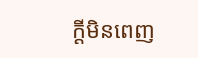ក្ដីមិនពេញ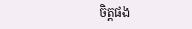ចិត្តផង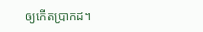ឲ្យកើតប្រាកដ។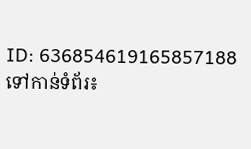ID: 636854619165857188
ទៅកាន់ទំព័រ៖